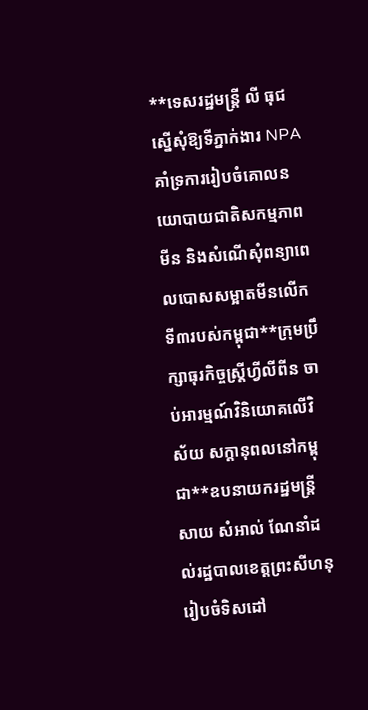**ទេសរដ្ឋមន្រ្តី លី ធុជ ស្នើសុំឱ្យទីភ្នាក់ងារ NPA គាំទ្រការរៀបចំគោលនយោបាយជាតិសកម្មភាពមីន និងសំណើសុំពន្យាពេលបោសសម្អាតមីនលើកទី៣របស់កម្ពុជា**ក្រុមប្រឹក្សាធុរកិច្ចស្ត្រីហ្វីលីពីន ចាប់អារម្មណ៍វិនិយោគលើវិស័យ សក្ដានុពលនៅកម្ពុជា**ឧបនាយករដ្ឋមន្ត្រី សាយ សំអាល់ ណែនាំដល់រដ្ឋបាលខេត្តព្រះសីហនុ រៀបចំទិសដៅ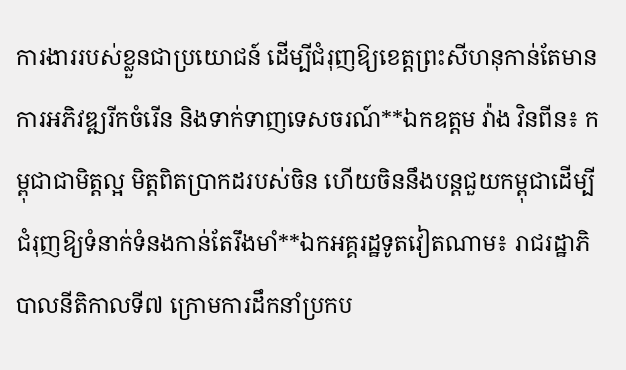ការងាររបស់ខ្លួនជាប្រយោជន៍ ដើម្បីជំរុញឱ្យខេត្តព្រះសីហនុកាន់តែមានការអភិវឌ្ឍរីកចំរើន និងទាក់ទាញទេសចរណ៍**ឯកឧត្តម វ៉ាង វិនពីន៖ កម្ពុជាជាមិត្តល្អ មិត្តពិតប្រាកដរបស់ចិន ហើយចិននឹងបន្តជួយកម្ពុជាដើម្បីជំរុញឱ្យទំនាក់ទំនងកាន់តែរឹងមាំ**ឯកអគ្គរដ្ឋទូតវៀតណាម៖ រាជរដ្ឋាភិបាលនីតិកាលទី៧ ក្រោមការដឹកនាំប្រកប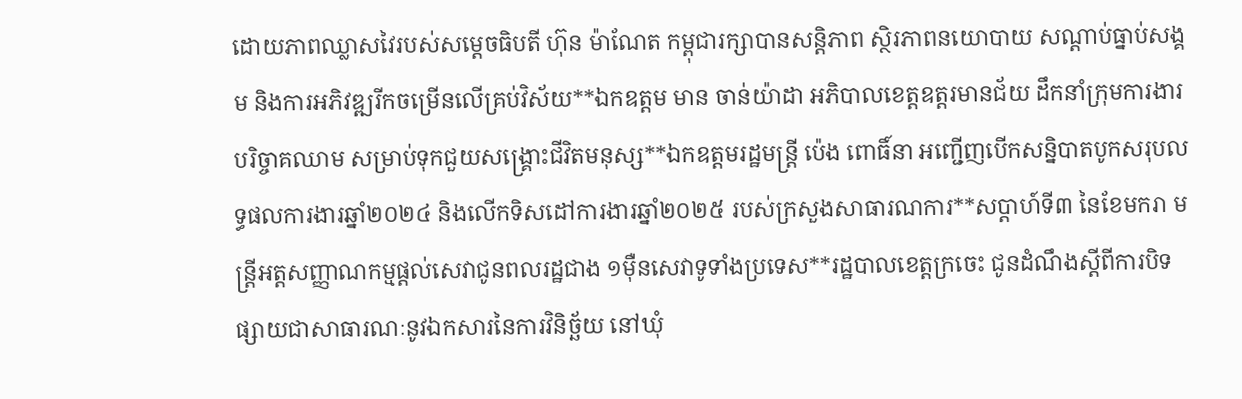ដោយភាពឈ្លាសវៃរបស់សម្ដេចធិបតី ហ៊ុន ម៉ាណែត កម្ពុជារក្សាបានសន្ដិភាព ស្ថិរភាពនយោបាយ សណ្តាប់ធ្នាប់សង្គម និងការអភិវឌ្ឍរីកចម្រើនលើគ្រប់វិស័យ**ឯកឧត្ដម មាន ចាន់យ៉ាដា អភិបាលខេត្តឧត្ដរមានជ័យ ដឹកនាំក្រុមការងារបរិច្ចាគឈាម សម្រាប់ទុកជួយសង្គ្រោះជីវិតមនុស្ស**ឯកឧត្តមរដ្ឋមន្ត្រី ប៉េង ពោធិ៍នា អញ្ជើញបើកសន្និបាតបូកសរុបលទ្ធផលការងារឆ្នាំ២០២៤ និងលើកទិសដៅការងារឆ្នាំ២០២៥ របស់ក្រសួងសាធារណការ**សប្តាហ៍ទី៣ នៃខែមករា មន្ត្រីអត្តសញ្ញាណកម្មផ្តល់សេវាជូនពលរដ្ឋជាង ១ម៉ឺនសេវាទូទាំងប្រទេស**រដ្ឋបាលខេត្តក្រចេះ ជូនដំណឹងស្តីពីការបិទផ្សាយជាសាធារណៈនូវឯកសារនៃការវិនិច្ឆ័យ នៅឃុំ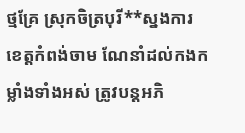ថ្មគ្រែ ស្រុកចិត្របុរី**ស្នងការខេត្តកំពង់ចាម ណែនាំដល់កងកម្លាំងទាំងអស់ ត្រូវបន្ដអភិ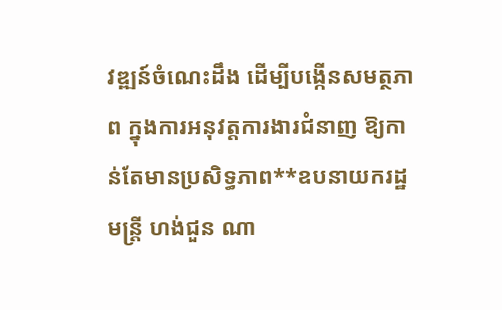វឌ្ឍន៍ចំណេះដឹង ដើម្បីបង្កើនសមត្ថភាព ក្នុងការអនុវត្តការងារជំនាញ ឱ្យកាន់តែមានប្រសិទ្ធភាព**ឧបនាយករដ្ឋមន្ត្រី ហង់ជួន ណា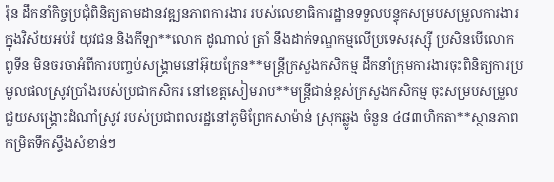រ៉ុន ដឹកនាំកិច្ចប្រជុំពិនិត្យតាមដានវឌ្ឍនភាពការងារ របស់លេខាធិការដ្ឋានទទួលបន្ទុកសម្របសម្រួលការងារ ក្នុងវិស័យអប់រំ យុវជន និងកីឡា**លោក ដូណាល់ ត្រាំ នឹងដាក់ទណ្ឌកម្មលើប្រទេសរុស្ស៊ី ប្រសិនបើលោក ពូទីន មិនចរចាអំពីការបញ្ចប់សង្រ្គាមនៅអ៊ុយក្រែន**មន្ត្រីក្រសួងកសិកម្ម ដឹកនាំក្រុមការងារចុះពិនិត្យការប្រមូលផលស្រូវប្រាំងរបស់ប្រជាកសិករ នៅខេត្តសៀមរាប**មន្ត្រីជាន់ខ្ពស់ក្រសួងកសិកម្ម ចុះសម្របសម្រួលជួយសង្រ្គោះដំណាំស្រូវ របស់ប្រជាពលរដ្ឋនៅភូមិព្រែកសាម៉ាន់ ស្រុកឆ្លូង ចំនួន ៤៨៣ហិកតា**ស្ថានភាពកម្រិតទឹកស្ទឹងសំខាន់ៗ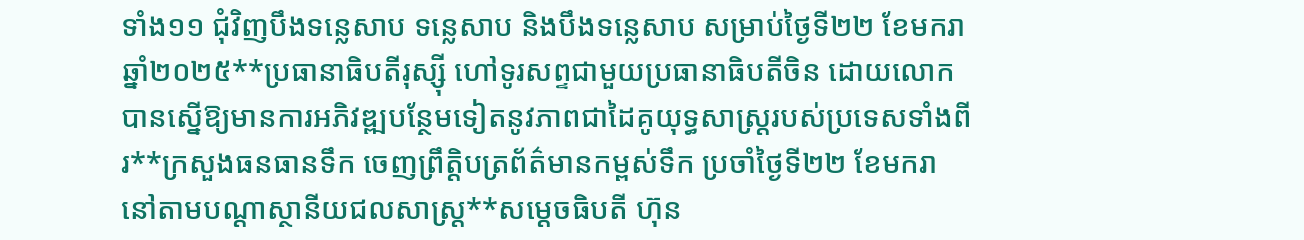ទាំង១១ ជុំវិញបឹងទន្លេសាប ទន្លេសាប និងបឹងទន្លេសាប សម្រាប់ថ្ងៃទី២២ ខែមករា ឆ្នាំ២០២៥**ប្រធានាធិបតីរុស្ស៊ី ហៅទូរសព្ទជាមួយប្រធានាធិបតីចិន ដោយលោកបានស្នើឱ្យមានការអភិវឌ្ឍបន្ថែមទៀតនូវភាពជាដៃគូយុទ្ធសាស្ត្ររបស់ប្រទេសទាំងពីរ**ក្រសួងធនធានទឹក ចេញព្រឹត្តិបត្រព័ត៌មានកម្ពស់ទឹក ប្រចាំថ្ងៃទី២២ ខែមករា នៅតាមបណ្ដាស្ថានីយជលសាស្ត្រ**សម្ដេចធិបតី ហ៊ុន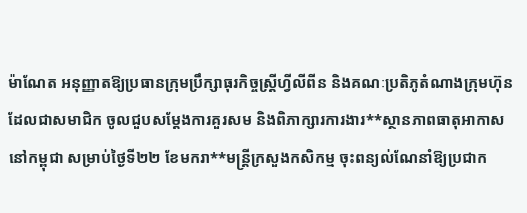ម៉ាណែត អនុញ្ញាតឱ្យប្រធានក្រុមប្រឹក្សាធុរកិច្ចស្រ្តីហ្វីលីពីន និងគណៈប្រតិភូតំណាងក្រុមហ៊ុនដែលជាសមាជិក ចូលជួបសម្តែងការគួរសម និងពិភាក្សារការងារ**ស្ថានភាពធាតុអាកាសនៅកម្ពុជា សម្រាប់ថ្ងៃទី២២ ខែមករា**មន្ត្រីក្រសួងកសិកម្ម ចុះពន្យល់ណែនាំឱ្យប្រជាក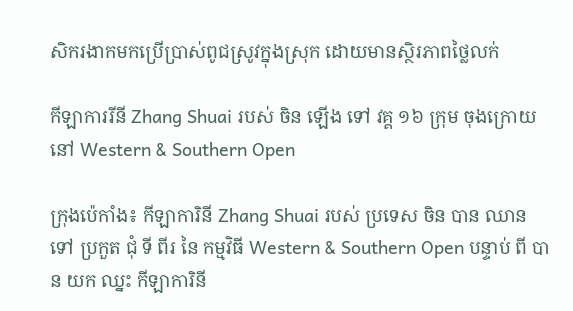សិករងាកមកប្រើប្រាស់ពូជស្រូវក្នុងស្រុក ដោយមានស្ថិរភាពថ្លៃលក់

កីឡាការរីនី Zhang Shuai របស់ ចិន ឡើង ទៅ វគ្គ ១៦ ក្រុម ចុងក្រោយ នៅ Western & Southern Open

ក្រុងប៉េកាំង៖ កីឡាការិនី Zhang Shuai របស់ ប្រទេស ចិន បាន ឈាន ទៅ ប្រកួត ជុំ ទី ពីរ នៃ កម្មវិធី Western & Southern Open បន្ទាប់ ពី បាន យក ឈ្នះ កីឡាការិនី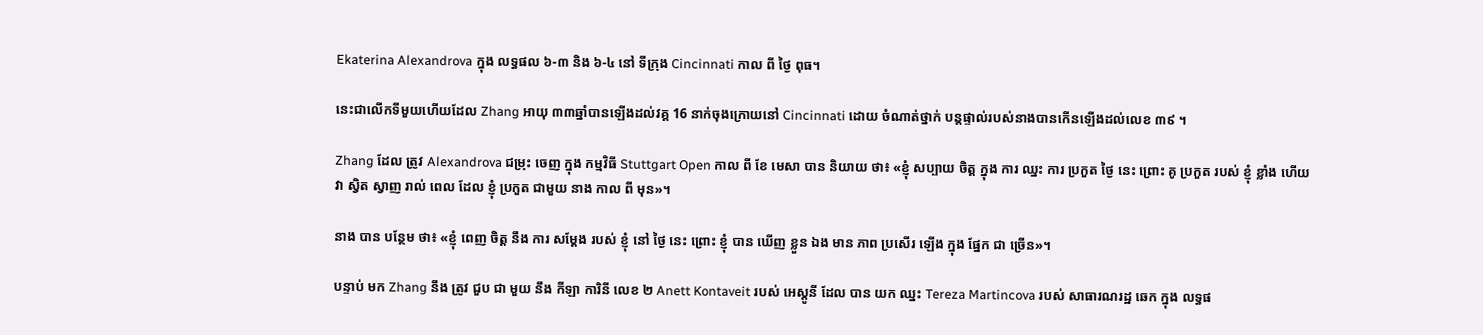Ekaterina Alexandrova ក្នុង លទ្ធផល ៦-៣ និង ៦-៤ នៅ ទីក្រុង Cincinnati កាល ពី ថ្ងៃ ពុធ។

នេះជាលើកទីមួយហើយដែល Zhang អាយុ ៣៣ឆ្នាំបានឡើងដល់វគ្គ 16 នាក់ចុងក្រោយនៅ Cincinnati ដោយ ចំណាត់ថ្នាក់ បន្តផ្ទាល់របស់នាងបានកើនឡើងដល់លេខ ៣៩ ។

Zhang ដែល ត្រូវ Alexandrova ជម្រុះ ចេញ ក្នុង កម្មវិធី Stuttgart Open កាល ពី ខែ មេសា បាន និយាយ ថា៖ «ខ្ញុំ សប្បាយ ចិត្ត ក្នុង ការ ឈ្នះ ការ ប្រកួត ថ្ងៃ នេះ ព្រោះ គូ ប្រកួត របស់ ខ្ញុំ ខ្លាំង ហើយ វា ស្វិត ស្វាញ រាល់ ពេល ដែល ខ្ញុំ ប្រកួត ជាមួយ នាង កាល ពី មុន»។

នាង បាន បន្ថែម ថា៖ «ខ្ញុំ ពេញ ចិត្ត នឹង ការ សម្តែង របស់ ខ្ញុំ នៅ ថ្ងៃ នេះ ព្រោះ ខ្ញុំ បាន ឃើញ ខ្លួន ឯង មាន ភាព ប្រសើរ ឡើង ក្នុង ផ្នែក ជា ច្រើន»។

បន្ទាប់ មក Zhang នឹង ត្រូវ ជួប ជា មួយ នឹង កីឡា ការិនី លេខ ២ Anett Kontaveit របស់ អេស្តូនី ដែល បាន យក ឈ្នះ Tereza Martincova របស់ សាធារណរដ្ឋ ឆេក ក្នុង លទ្ធផ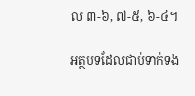ល ៣-៦, ៧-៥, ៦-៤។

អត្ថបទដែលជាប់ទាក់ទង